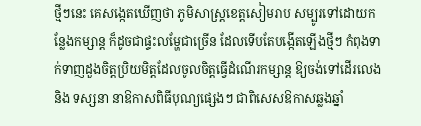ថ្មីៗនេះ គេសង្កេតឃើញថា ភូមិសាស្ត្រខេត្តសៀមរាប សម្បូរទៅដោយកន្លែងកម្សាន្ត ក៏ដូចជាផ្ទះលម្ហែជាច្រើន ដែលទើបតែបង្កើតឡើងថ្មីៗ កំពុងទាក់ទាញដួងចិត្តប្រិយមិត្តដែលចូលចិត្តធ្វើដំណើរកម្សាន្ត ឱ្យចង់ទៅដើរលេង និង ទស្សនា នាឱកាសពិធីបុណ្យផ្សេងៗ ជាពិសេសឱកាសឆ្លងឆ្នាំ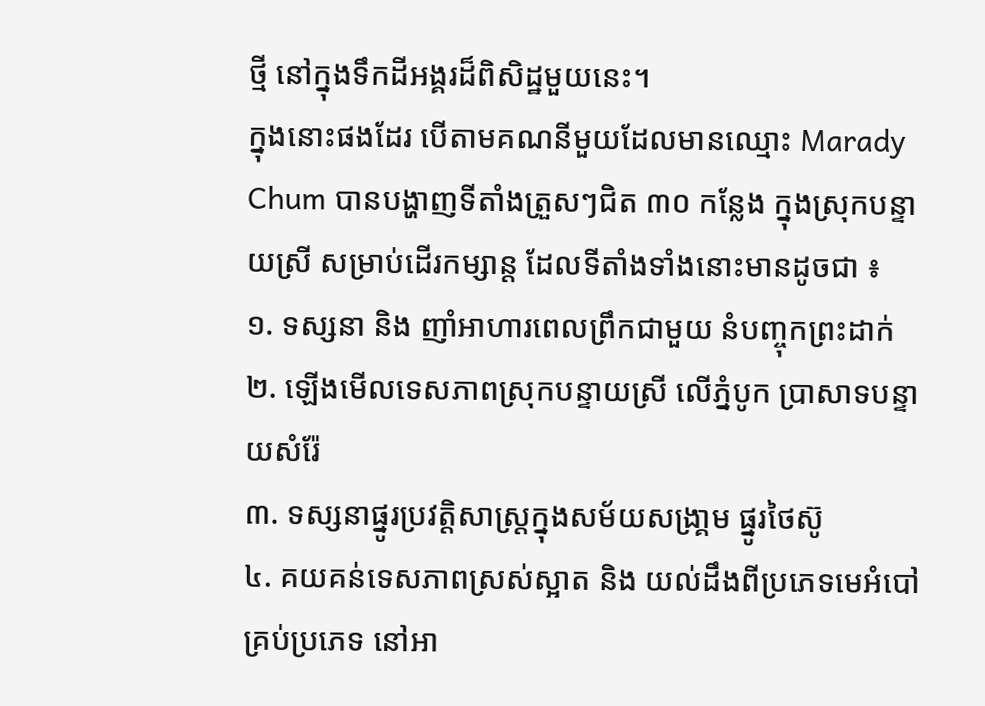ថ្មី នៅក្នុងទឹកដីអង្គរដ៏ពិសិដ្ឋមួយនេះ។
ក្នុងនោះផងដែរ បើតាមគណនីមួយដែលមានឈ្មោះ Marady Chum បានបង្ហាញទីតាំងត្រួសៗជិត ៣០ កន្លែង ក្នុងស្រុកបន្ទាយស្រី សម្រាប់ដើរកម្សាន្ត ដែលទីតាំងទាំងនោះមានដូចជា ៖
១. ទស្សនា និង ញាំអាហារពេលព្រឹកជាមួយ នំបញ្ចុកព្រះដាក់
២. ឡើងមើលទេសភាពស្រុកបន្ទាយស្រី លើភ្នំបូក ប្រាសាទបន្ទាយសំរ៉ែ
៣. ទស្សនាផ្នូរប្រវត្តិសាស្រ្តក្នុងសម័យសង្រា្គម ផ្នូរថៃស៊ូ
៤. គយគន់ទេសភាពស្រស់ស្អាត និង យល់ដឹងពីប្រភេទមេអំបៅគ្រប់ប្រភេទ នៅអា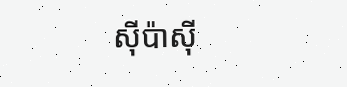ស៊ីប៉ាស៊ី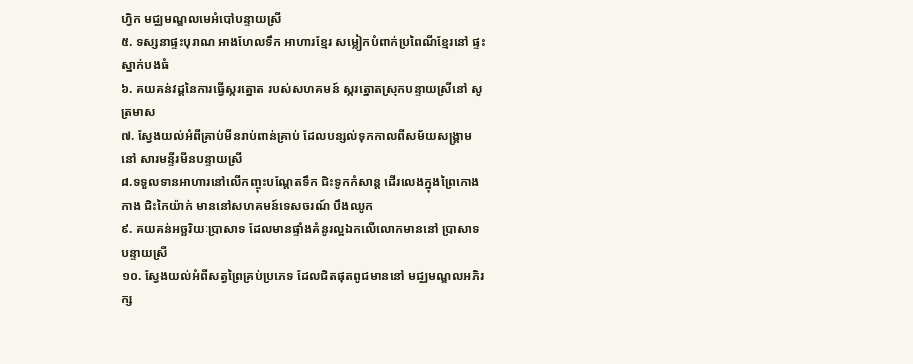ហ្វិក មជ្ឈមណ្ឌលមេអំបៅបន្ទាយស្រី
៥. ទស្សនាផ្ទះបុរាណ អាងហែលទឹក អាហារខ្មែរ សម្លៀកបំពាក់ប្រពៃណីខ្មែរនៅ ផ្ទះស្នាក់បងធំ
៦. គយគន់វដ្តនៃការធ្វើស្ករត្នោត របស់សហគមន៍ ស្ករត្នោតស្រុកបន្ទាយស្រីនៅ សូត្រមាស
៧. ស្វែងយល់អំពីគ្រាប់មីនរាប់ពាន់គ្រាប់ ដែលបន្សល់ទុកកាលពីសម័យសង្រ្គាមនៅ សារមន្ទីរមីនបន្ទាយស្រី
៨.ទទួលទានអាហារនៅលើកញ្ចុះបណ្តែតទឹក ជិះទូកកំសាន្ត ដើរលេងក្នុងព្រៃកោងកាង ជិះកៃយ៉ាក់ មាននៅសហគមន៍ទេសចរណ៍ បឹងឈូក
៩. គយគន់អច្ឆរិយៈប្រាសាទ ដែលមានផ្ទាំងគំនូរល្អឯកលើលោកមាននៅ ប្រាសាទបន្ទាយស្រី
១០. ស្វែងយល់អំពីសត្វព្រៃគ្រប់ប្រភេទ ដែលជិតផុតពូជមាននៅ មជ្ឈមណ្ឌលអភិរក្ស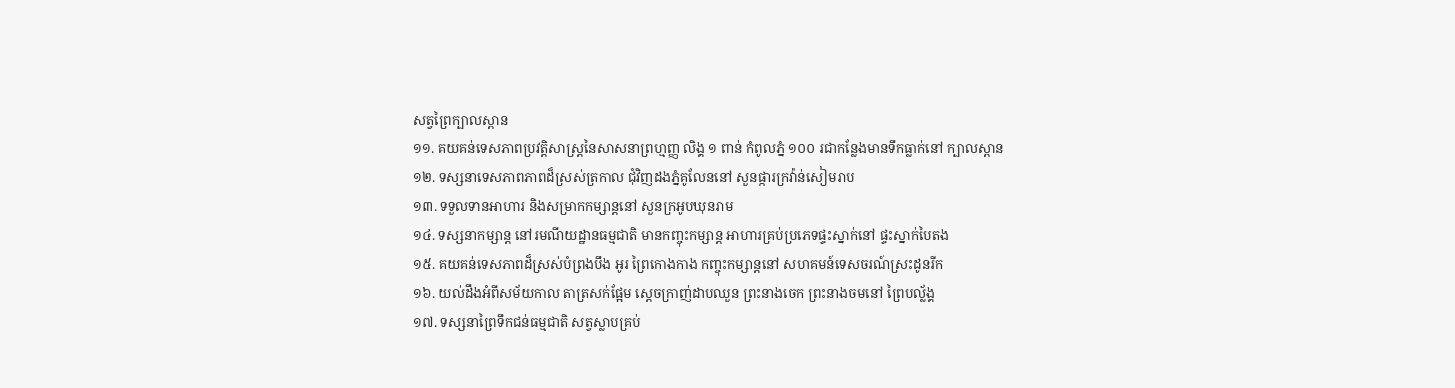សត្វព្រៃក្បាលស្ពាន
១១. គយគន់ទេសភាពប្រវត្តិសាស្ត្រនៃសាសនាព្រហ្មញ្ញ លិង្គ ១ ពាន់ កំពូលភ្នំ ១០០ រជាកន្លែងមានទឹកធ្លាក់នៅ ក្បាលស្ពាន
១២. ទស្សនាទេសភាពភាពដ៏ស្រស់ត្រកាល ជុំវិញដងភ្នំគូលែននៅ សួនផ្ការក្រវ៉ាន់សៀមរាប
១៣. ទទួលទានអាហារ និងសម្រាកកម្សាន្តនៅ សួនក្រអូបឃុនរាម
១៤. ទស្សនាកម្សាន្ត នៅរមណីយដ្ឋានធម្មជាតិ មានកញ្ចុះកម្សាន្ត អាហារគ្រប់ប្រភេទផ្ទះស្នាក់នៅ ផ្ទះស្នាក់បៃតង
១៥. គយគន់ទេសភាពដ៏ស្រស់បំព្រងបឹង អូរ ព្រៃកោងកាង កញ្ចុះកម្សាន្តនៅ សហគមន៍ទេសចរណ៍ស្រះដូនរីក
១៦. យល់ដឹងអំពីសម័យកាល តាត្រសក់ផ្អែម ស្តេចក្រាញ់ដាបឈួន ព្រះនាងចេក ព្រះនាងចមនៅ ព្រៃបល្ល័ង្គ
១៧. ទស្សនាព្រៃទឹកជន់ធម្មជាតិ សត្វស្លាបគ្រប់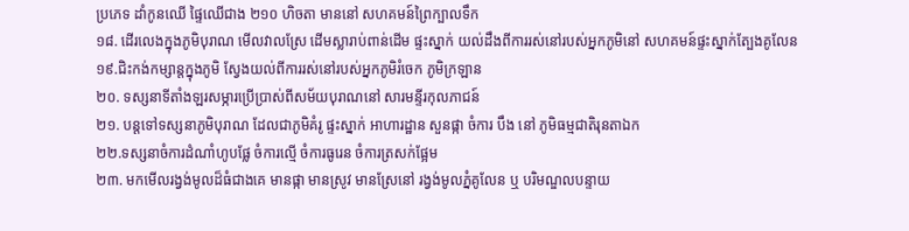ប្រភេទ ដាំកូនឈើ ផ្ទៃឈើជាង ២១០ ហិចតា មាននៅ សហគមន៍ព្រៃក្បាលទឹក
១៨. ដើរលេងក្នុងភូមិបុរាណ មើលវាលស្រែ ដើមស្លារាប់ពាន់ដើម ផ្ទះស្នាក់ យល់ដឹងពីការរស់នៅរបស់អ្នកភូមិនៅ សហគមន៍ផ្ទះស្នាក់ត្បែងគូលែន
១៩.ជិះកង់កម្សាន្តក្នុងភូមិ ស្វែងយល់ពីការរស់នៅរបស់អ្នកភូមិរំចេក ភូមិក្រឡាន
២០. ទស្សនាទីតាំងឡរសម្ភារប្រេីប្រាស់ពីសម័យបុរាណនៅ សារមន្ទីរកុលភាជន៍
២១. បន្តទៅទស្សនាភូមិបុរាណ ដែលជាភូមិគំរូ ផ្ទះស្នាក់ អាហារដ្ឋាន សួនផ្កា ចំការ បឹង នៅ ភូមិធម្មជាតិរុនតាឯក
២២.ទស្សនាចំការដំណាំហូបផ្លែ ចំការល្មើ ចំការធូរេន ចំការត្រសក់ផ្អែម
២៣. មកមើលរង្វង់មូលដ៏ធំជាងគេ មានផ្កា មានស្រូវ មានស្រែនៅ រង្វង់មូលភ្នំគូលែន ឬ បរិមណ្ឌលបន្ទាយ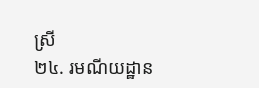ស្រី
២៤. រមណីយដ្ឋាន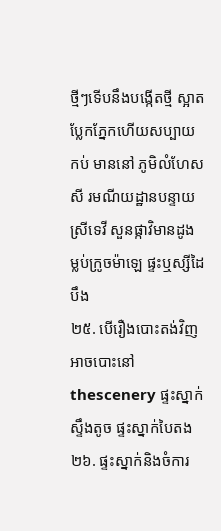ថ្មីៗទើបនឹងបង្កើតថ្មី ស្អាតប្លែកភ្នែកហើយសប្បាយកប់ មាននៅ ភូមិលំហែសសី រមណីយដ្ឋានបន្ទាយស្រីទេវី សួនផ្កាវិមានដូង ម្លប់ក្រូចម៉ាឡេ ផ្ទះឬស្សីដៃបឹង
២៥. បើរឿងបោះតង់វិញ អាចបោះនៅ thescenery ផ្ទះស្នាក់ស្ទឹងតូច ផ្ទះស្នាក់បៃតង
២៦. ផ្ទះស្នាក់និងចំការ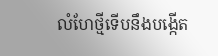លំហែថ្មីទើបនឹងបង្កើត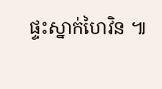ផ្ទះស្នាក់ហៃវិន ៕